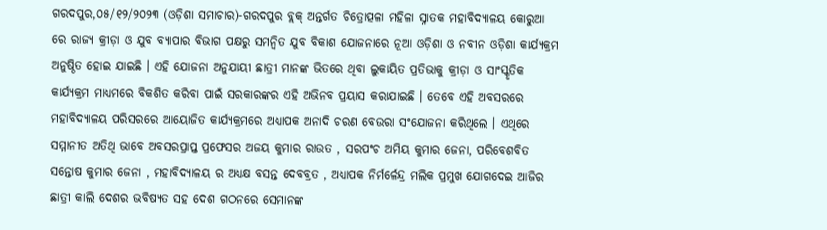ଗରଦପୁର,୦୫/୧୨/୨୦୨୩ (ଓଡ଼ିଶା ସମାଚାର)-ଗରଦପୁର ବ୍ଲକ୍ ଅନ୍ତର୍ଗତ ଚିତ୍ରୋତ୍ପଳା ମହିଳା ସ୍ନାତକ ମହାବିଦ୍ୟାଳୟ କୋରୁଆ ରେ ରାଜ୍ୟ କ୍ରୀଡ଼ା ଓ ଯୁବ ବ୍ୟାପାର ବିଭାଗ ପକ୍ଷରୁ ସମନ୍ୱିତ ଯୁବ ବିକାଶ ଯୋଜନାରେ ନୂଆ ଓଡ଼ିଶା ଓ ନବୀନ ଓଡ଼ିଶା କାର୍ଯ୍ୟକ୍ରମ ଅନୁଷ୍ଠିତ ହୋଇ ଯାଇଛି । ଏହି ଯୋଜନା ଅନୁଯାୟୀ ଛାତ୍ରୀ ମାନଙ୍କ ଭିତରେ ଥିବା ଲୁକାୟିତ ପ୍ରତିଭାକୁ କ୍ରୀଡ଼ା ଓ ସାଂସ୍କୃତିକ କାର୍ଯ୍ୟକ୍ରମ ମାଧ୍ୟମରେ ବିକଶିତ କରିବା ପାଇଁ ସରକାରଙ୍କର ଏହି ଅଭିନବ ପ୍ରୟାସ କରାଯାଇଛି । ତେବେ ଏହି ଅବସରରେ ମହାବିଦ୍ୟାଳୟ ପରିସରରେ ଆୟୋଜିତ କାର୍ଯ୍ୟକ୍ରମରେ ଅଧ୍ୟାପକ ଅନାଦି ଚରଣ ବେଉରା ସଂଯୋଜନା କରିଥିଲେ । ଏଥିରେ ସମ୍ମାନୀତ ଅତିଥି ଭାବେ ଅବସରପ୍ରାପ୍ତ ପ୍ରଫେସର ଅଜୟ କୁମାର ରାଉତ , ସରପଂଚ ଅମିୟ କୁମାର ଜେନା, ପରିବେଶବିତ ସନ୍ତୋଷ କୁମାର ଜେନା , ମହାବିଦ୍ୟାଳୟ ର ଅଧ୍ୟକ୍ଷ ବସନ୍ତ ଦେବବ୍ରତ , ଅଧ୍ୟାପକ ନିର୍ମର୍ଳେନ୍ଦ୍ର ମଲିକ ପ୍ରମୁଖ ଯୋଗଦେଇ ଆଜିର ଛାତ୍ରୀ କାଲି ଦେଶର ଭବିଷ୍ୟତ ସହ ଦେଶ ଗଠନରେ ସେମାନଙ୍କ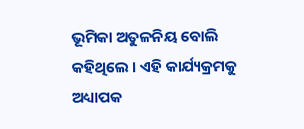ଭୂମିକା ଅତୁଳନିୟ ବୋଲି କହିଥିଲେ । ଏହି କାର୍ଯ୍ୟକ୍ରମକୁ ଅଧ୍ୟାପକ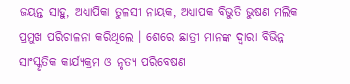ଜୟନ୍ତ ସାହୁ, ଅଧ୍ୟାପିକା ତୁଳସୀ ନାୟକ, ଅଧ୍ୟାପକ ବିଭୁତି ଭୁଷଣ ମଲିକ ପ୍ରମୁଖ ପରିଚାଳନା କରିଥିଲେ । ଶେରେ ଛାତ୍ରୀ ମାନଙ୍କ ଦ୍ୱାରା ବିଭିନ୍ନ ସାଂସ୍କୃତିକ କାର୍ଯ୍ୟକ୍ରମ ଓ ନୃତ୍ୟ ପରିବେଷଣ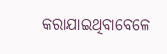କରାଯାଇଥିବାବେଳେ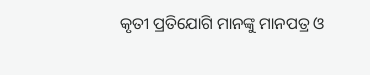କୃତୀ ପ୍ରତିଯୋଗି ମାନଙ୍କୁ ମାନପତ୍ର ଓ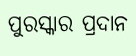ପୁରସ୍କାର ପ୍ରଦାନ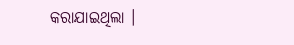କରାଯାଇଥିଲା ।